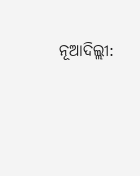ନୂଆଦିଲ୍ଲୀ: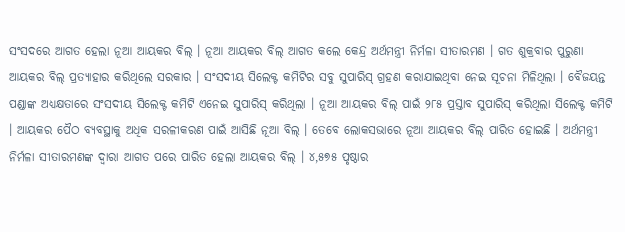ସଂସଦରେ ଆଗତ ହେଲା ନୂଆ ଆୟକର ବିଲ୍ । ନୂଆ ଆୟକର ବିଲ୍ ଆଗତ କଲେ କେନ୍ଦ୍ର ଅର୍ଥମନ୍ତ୍ରୀ ନିର୍ମଳା ସୀତାରମଣ । ଗତ ଶୁକ୍ରବାର ପୁରୁଣା ଆୟକର ବିଲ୍ ପ୍ରତ୍ୟାହାର କରିଥିଲେ ସରକାର । ସଂସଦୀୟ ସିଲେକ୍ଟ କମିଟିର ସବୁ ସୁପାରିସ୍ ଗ୍ରହଣ କରାଯାଇଥିବା ନେଇ ସୂଚନା ମିଳିଥିଲା । ବୈଜୟନ୍ତ ପଣ୍ଡାଙ୍କ ଅଧ୍ୟକ୍ଷତାରେ ସଂସଦୀୟ ସିଲେକ୍ଟ କମିଟି ଏନେଇ ସୁପାରିସ୍ କରିଥିଲା । ନୂଆ ଆୟକର ବିଲ୍ ପାଇଁ ୨୮୫ ପ୍ରସ୍ତାବ ସୁପାରିସ୍ କରିଥିଲା ସିଲେକ୍ଟ କମିଟି । ଆୟକର ପୈଠ ବ୍ୟବସ୍ଥାକୁ ଅଧିକ ସରଳୀକରଣ ପାଇଁ ଆସିଛି ନୂଆ ବିଲ୍ । ତେବେ ଲୋକସଭାରେ ନୂଆ ଆୟକର ବିଲ୍ ପାରିତ ହୋଇଛି । ଅର୍ଥମନ୍ତ୍ରୀ ନିର୍ମଳା ସୀତାରମଣଙ୍କ ଦ୍ବାରା ଆଗତ ପରେ ପାରିତ ହେଲା ଆୟକର ବିଲ୍ । ୪,୫୭୫ ପୃଷ୍ଠାର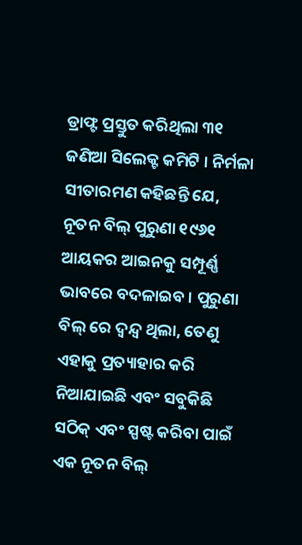ଡ୍ରାଫ୍ଟ ପ୍ରସ୍ତୁତ କରିଥିଲା ୩୧ ଜଣିଆ ସିଲେକ୍ଟ କମିଟି । ନିର୍ମଳା ସୀତାରମଣ କହିଛନ୍ତି ଯେ, ନୂତନ ବିଲ୍ ପୁରୁଣା ୧୯୬୧ ଆୟକର ଆଇନକୁ ସମ୍ପୂର୍ଣ୍ଣ ଭାବରେ ବଦଳାଇବ । ପୁରୁଣା ବିଲ୍ ରେ ଦ୍ୱନ୍ଦ୍ୱ ଥିଲା, ତେଣୁ ଏହାକୁ ପ୍ରତ୍ୟାହାର କରି ନିଆଯାଇଛି ଏବଂ ସବୁକିଛି ସଠିକ୍ ଏବଂ ସ୍ପଷ୍ଟ କରିବା ପାଇଁ ଏକ ନୂତନ ବିଲ୍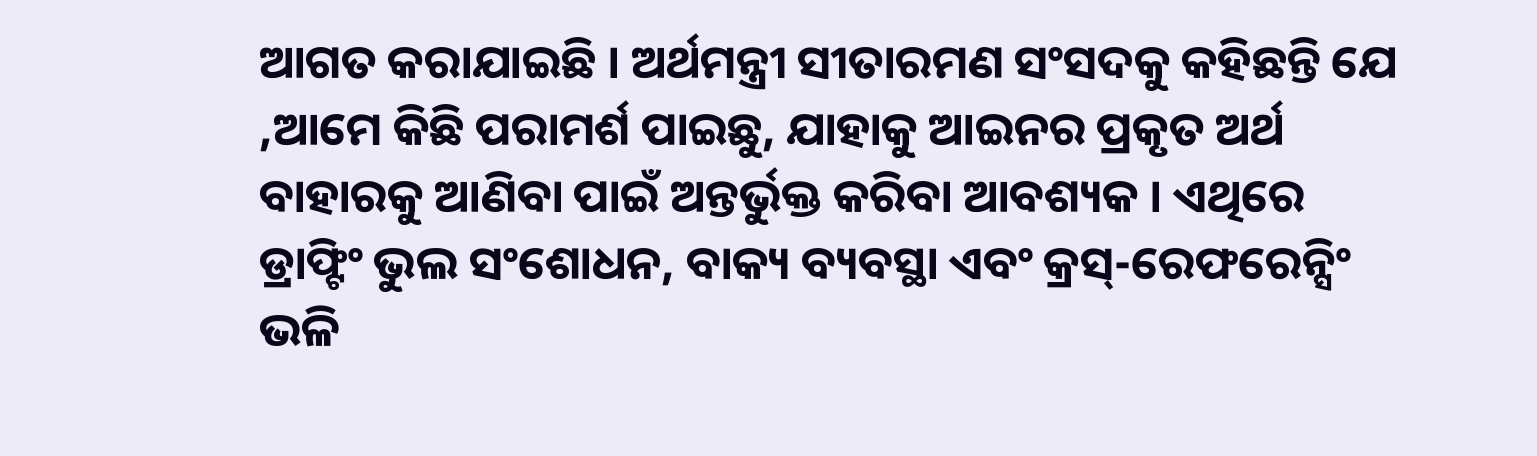ଆଗତ କରାଯାଇଛି । ଅର୍ଥମନ୍ତ୍ରୀ ସୀତାରମଣ ସଂସଦକୁ କହିଛନ୍ତି ଯେ ,ଆମେ କିଛି ପରାମର୍ଶ ପାଇଛୁ, ଯାହାକୁ ଆଇନର ପ୍ରକୃତ ଅର୍ଥ ବାହାରକୁ ଆଣିବା ପାଇଁ ଅନ୍ତର୍ଭୁକ୍ତ କରିବା ଆବଶ୍ୟକ । ଏଥିରେ ଡ୍ରାଫ୍ଟିଂ ଭୁଲ ସଂଶୋଧନ, ବାକ୍ୟ ବ୍ୟବସ୍ଥା ଏବଂ କ୍ରସ୍-ରେଫରେନ୍ସିଂ ଭଳି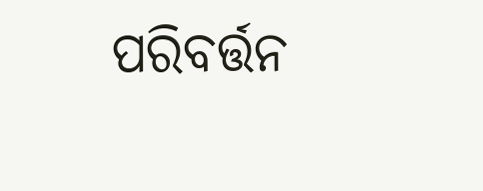ପରିବର୍ତ୍ତନ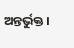ଅନ୍ତର୍ଭୁକ୍ତ ।